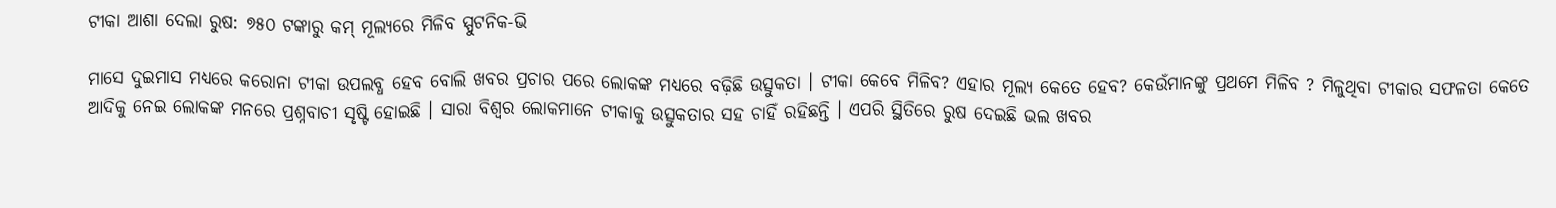ଟୀକା ଆଶା ଦେଲା ରୁଷ: ୭୫୦ ଟଙ୍କାରୁ କମ୍ ମୂଲ୍ୟରେ ମିଳିବ ସ୍ପୁଟନିକ-ଭି

ମାସେ ଦୁଇମାସ ମଧ୍ୟରେ କରୋନା ଟୀକା ଉପଲବ୍ଧ ହେବ ବୋଲି ଖବର ପ୍ରଚାର ପରେ ଲୋକଙ୍କ ମଧ୍ୟରେ ବଢ଼ିଛି ଉତ୍ସୁକତା । ଟୀକା କେବେ ମିଳିବ? ଏହାର ମୂଲ୍ୟ କେତେ ହେବ? କେଉଁମାନଙ୍କୁ ପ୍ରଥମେ ମିଳିବ ? ମିଳୁଥିବା ଟୀକାର ସଫଳତା କେତେ ଆଦିକୁ ନେଇ ଲୋକଙ୍କ ମନରେ ପ୍ରଶ୍ନବାଚୀ ସୃଷ୍ଟି ହୋଇଛି । ସାରା ବିଶ୍ବର ଲୋକମାନେ ଟୀକାକୁ ଉତ୍ସୁକତାର ସହ ଚାହିଁ ରହିଛନ୍ତି । ଏପରି ସ୍ଥିତିରେ ରୁଷ ଦେଇଛି ଭଲ ଖବର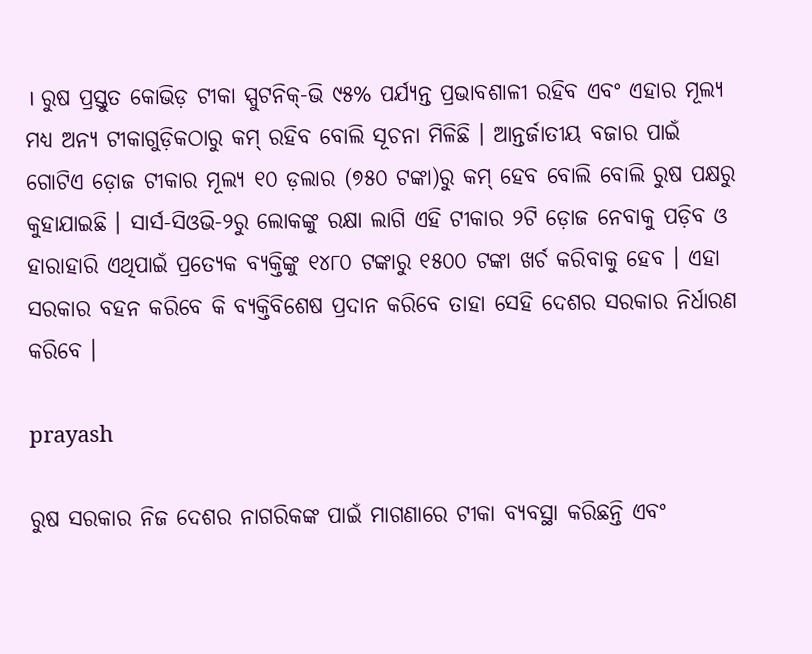। ରୁଷ ପ୍ରସ୍ତୁତ କୋଭିଡ଼ ଟୀକା ସ୍ପୁଟନିକ୍-ଭି ୯୫% ପର୍ଯ୍ୟନ୍ତ ପ୍ରଭାବଶାଳୀ ରହିବ ଏବଂ ଏହାର ମୂଲ୍ୟ ମଧ୍ୟ ଅନ୍ୟ ଟୀକାଗୁଡ଼ିକଠାରୁ କମ୍ ରହିବ ବୋଲି ସୂଚନା ମିଳିଛି । ଆନ୍ତର୍ଜାତୀୟ ବଜାର ପାଇଁ ଗୋଟିଏ ଡ଼ୋଜ ଟୀକାର ମୂଲ୍ୟ ୧୦ ଡ଼ଲାର (୭୫୦ ଟଙ୍କା)ରୁ କମ୍ ହେବ ବୋଲି ବୋଲି ରୁଷ ପକ୍ଷରୁ କୁହାଯାଇଛି । ସାର୍ସ-ସିଓଭି-୨ରୁ ଲୋକଙ୍କୁ ରକ୍ଷା ଲାଗି ଏହି ଟୀକାର ୨ଟି ଡ଼ୋଜ ନେବାକୁ ପଡ଼ିବ ଓ ହାରାହାରି ଏଥିପାଇଁ ପ୍ରତ୍ୟେକ ବ୍ୟକ୍ତିଙ୍କୁ ୧୪୮୦ ଟଙ୍କାରୁ ୧୫୦୦ ଟଙ୍କା ଖର୍ଚ କରିବାକୁ ହେବ । ଏହା ସରକାର ବହନ କରିବେ କି ବ୍ୟକ୍ତିବିଶେଷ ପ୍ରଦାନ କରିବେ ତାହା ସେହି ଦେଶର ସରକାର ନିର୍ଧାରଣ କରିବେ ।

prayash

ରୁଷ ସରକାର ନିଜ ଦେଶର ନାଗରିକଙ୍କ ପାଇଁ ମାଗଣାରେ ଟୀକା ବ୍ୟବସ୍ଥା କରିଛନ୍ତି ଏବଂ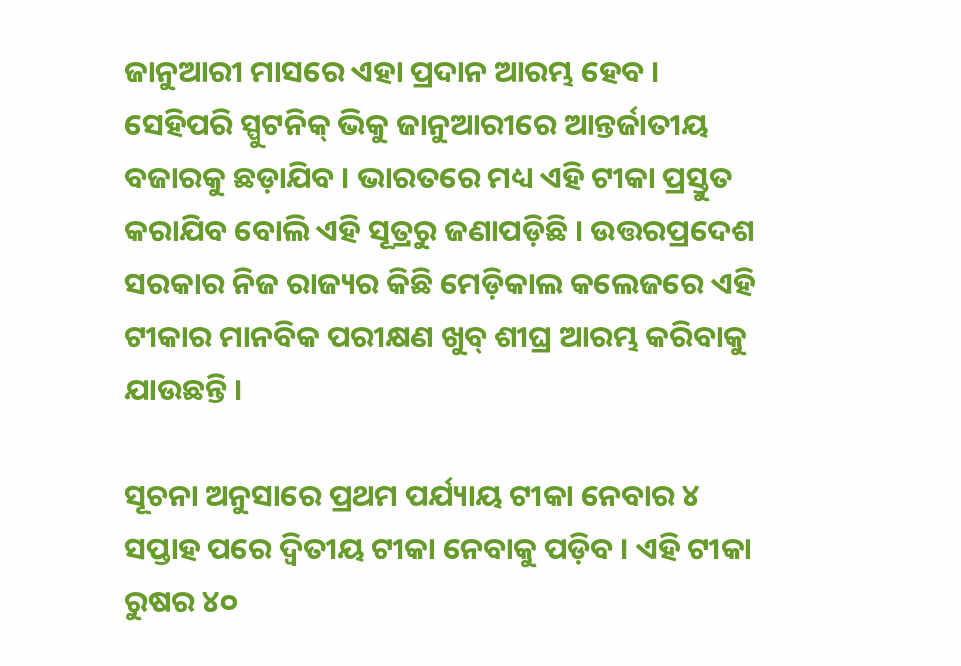ଜାନୁଆରୀ ମାସରେ ଏହା ପ୍ରଦାନ ଆରମ୍ଭ ହେବ । ସେହିପରି ସ୍ପୁଟନିକ୍ ଭିକୁ ଜାନୁଆରୀରେ ଆନ୍ତର୍ଜାତୀୟ ବଜାରକୁ ଛଡ଼ାଯିବ । ଭାରତରେ ମଧ୍ୟ ଏହି ଟୀକା ପ୍ରସ୍ତୁତ କରାଯିବ ବୋଲି ଏହି ସୂତ୍ରରୁ ଜଣାପଡ଼ିଛି । ଉତ୍ତରପ୍ରଦେଶ ସରକାର ନିଜ ରାଜ୍ୟର କିଛି ମେଡ଼ିକାଲ କଲେଜରେ ଏହି ଟୀକାର ମାନବିକ ପରୀକ୍ଷଣ ଖୁବ୍ ଶୀଘ୍ର ଆରମ୍ଭ କରିବାକୁ ଯାଉଛନ୍ତି ।

ସୂଚନା ଅନୁସାରେ ପ୍ରଥମ ପର୍ଯ୍ୟାୟ ଟୀକା ନେବାର ୪ ସପ୍ତାହ ପରେ ଦ୍ବିତୀୟ ଟୀକା ନେବାକୁ ପଡ଼ିବ । ଏହି ଟୀକା ରୁଷର ୪୦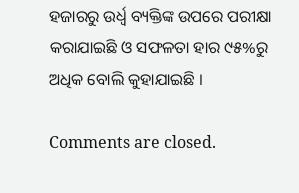ହଜାରରୁ ଉର୍ଧ୍ବ ବ୍ୟକ୍ତିଙ୍କ ଉପରେ ପରୀକ୍ଷା କରାଯାଇଛି ଓ ସଫଳତା ହାର ୯୫%ରୁ ଅଧିକ ବୋଲି କୁହାଯାଇଛି ।

Comments are closed.